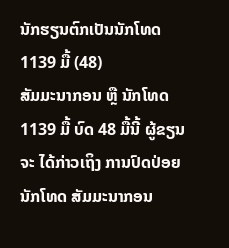ນັກຮຽນຕົກເປັນນັກໂທດ 1139 ມື້ (48)
ສັມມະນາກອນ ຫຼື ນັກໂທດ 1139 ມື້ ບົດ 48 ມື້ນີ້ ຜູ້ຂຽນ ຈະ ໄດ້ກ່າວເຖິງ ການປົດປ່ອຍ ນັກໂທດ ສັມມະນາກອນ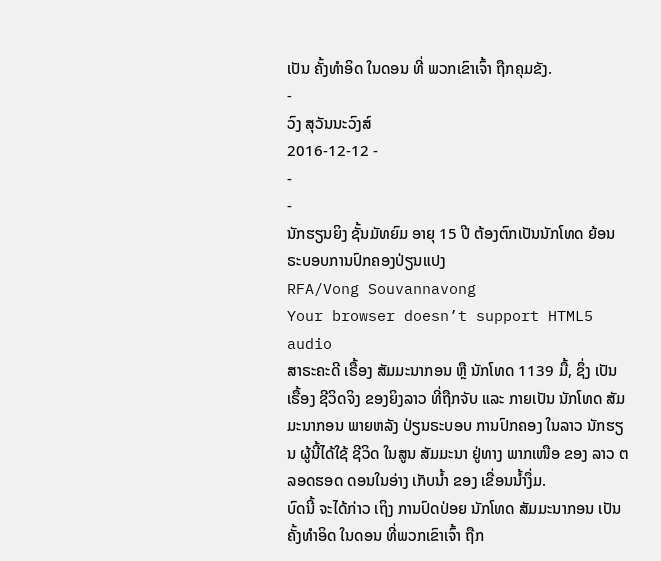ເປັນ ຄັ້ງທໍາອິດ ໃນດອນ ທີ່ ພວກເຂົາເຈົ້າ ຖືກຄຸມຂັງ.
-
ວົງ ສຸວັນນະວົງສ໌
2016-12-12 -
-
-
ນັກຮຽນຍິງ ຊັ້ນມັທຍົມ ອາຍຸ 15 ປີ ຕ້ອງຕົກເປັນນັກໂທດ ຍ້ອນຣະບອບການປົກຄອງປ່ຽນແປງ
RFA/Vong Souvannavong
Your browser doesn’t support HTML5 audio
ສາຣະຄະດີ ເຣື້ອງ ສັມມະນາກອນ ຫຼື ນັກໂທດ 1139 ມື້, ຊຶ່ງ ເປັນເຣື້ອງ ຊີວິດຈິງ ຂອງຍິງລາວ ທີ່ຖືກຈັບ ແລະ ກາຍເປັນ ນັກໂທດ ສັມມະນາກອນ ພາຍຫລັງ ປ່ຽນຣະບອບ ການປົກຄອງ ໃນລາວ ນັກຮຽນ ຜູ້ນີ້ໄດ້ໃຊ້ ຊີວິດ ໃນສູນ ສັມມະນາ ຢູ່ທາງ ພາກເໜືອ ຂອງ ລາວ ຕລອດຮອດ ດອນໃນອ່າງ ເກັບນໍ້າ ຂອງ ເຂື່ອນນໍ້າງຶ່ມ.
ບົດນີ້ ຈະໄດ້ກ່າວ ເຖິງ ການປົດປ່ອຍ ນັກໂທດ ສັມມະນາກອນ ເປັນ ຄັ້ງທໍາອິດ ໃນດອນ ທີ່ພວກເຂົາເຈົ້າ ຖືກ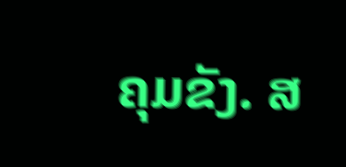ຄຸມຂັງ. ສ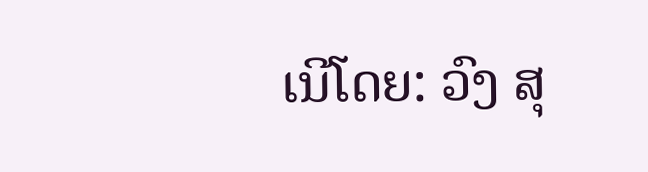ເນີໂດຍ: ວົງ ສຸ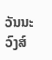ວັນນະວົງສ໌